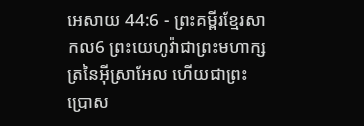អេសាយ 44:6 - ព្រះគម្ពីរខ្មែរសាកល6 ព្រះយេហូវ៉ាជាព្រះមហាក្សត្រនៃអ៊ីស្រាអែល ហើយជាព្រះប្រោស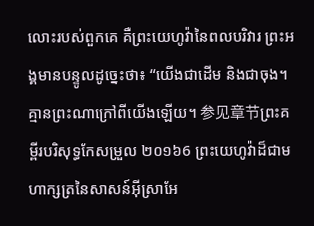លោះរបស់ពួកគេ គឺព្រះយេហូវ៉ានៃពលបរិវារ ព្រះអង្គមានបន្ទូលដូច្នេះថា៖ “យើងជាដើម និងជាចុង។ គ្មានព្រះណាក្រៅពីយើងឡើយ។ 参见章节ព្រះគម្ពីរបរិសុទ្ធកែសម្រួល ២០១៦6 ព្រះយេហូវ៉ាដ៏ជាមហាក្សត្រនៃសាសន៍អ៊ីស្រាអែ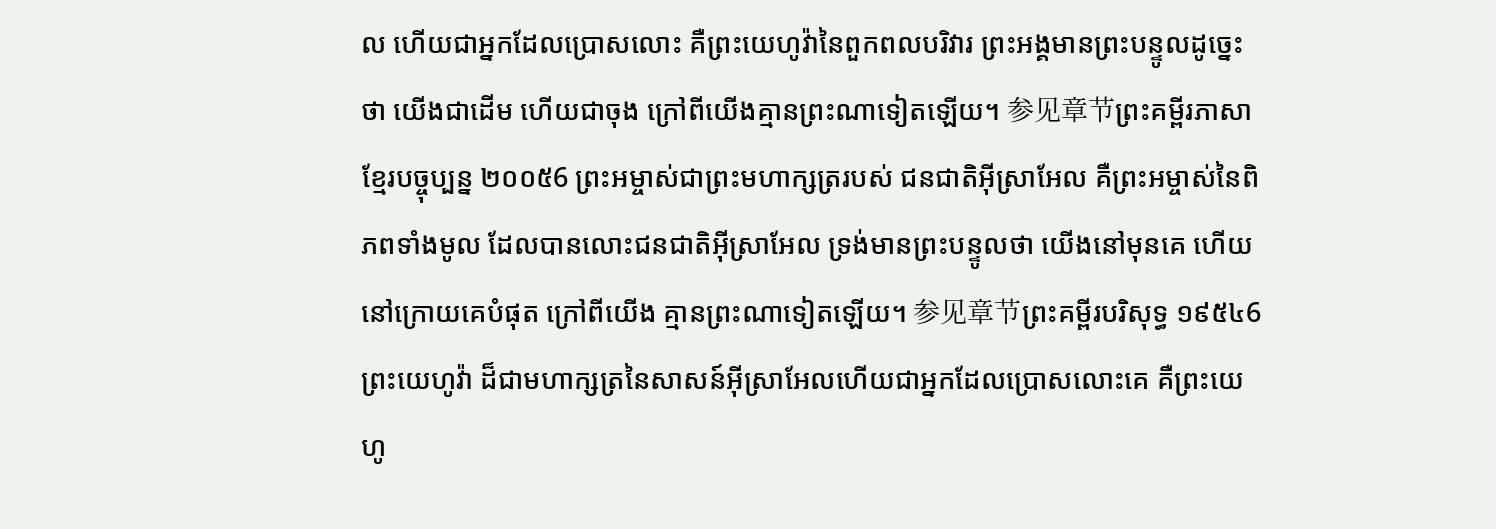ល ហើយជាអ្នកដែលប្រោសលោះ គឺព្រះយេហូវ៉ានៃពួកពលបរិវារ ព្រះអង្គមានព្រះបន្ទូលដូច្នេះថា យើងជាដើម ហើយជាចុង ក្រៅពីយើងគ្មានព្រះណាទៀតឡើយ។ 参见章节ព្រះគម្ពីរភាសាខ្មែរបច្ចុប្បន្ន ២០០៥6 ព្រះអម្ចាស់ជាព្រះមហាក្សត្ររបស់ ជនជាតិអ៊ីស្រាអែល គឺព្រះអម្ចាស់នៃពិភពទាំងមូល ដែលបានលោះជនជាតិអ៊ីស្រាអែល ទ្រង់មានព្រះបន្ទូលថា យើងនៅមុនគេ ហើយនៅក្រោយគេបំផុត ក្រៅពីយើង គ្មានព្រះណាទៀតឡើយ។ 参见章节ព្រះគម្ពីរបរិសុទ្ធ ១៩៥៤6 ព្រះយេហូវ៉ា ដ៏ជាមហាក្សត្រនៃសាសន៍អ៊ីស្រាអែលហើយជាអ្នកដែលប្រោសលោះគេ គឺព្រះយេហូ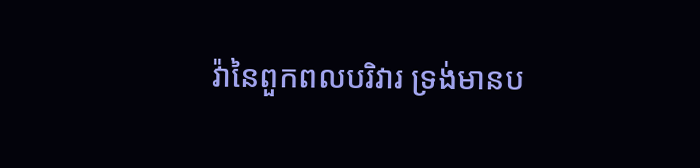វ៉ានៃពួកពលបរិវារ ទ្រង់មានប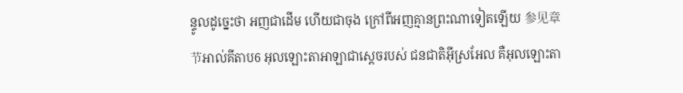ន្ទូលដូច្នេះថា អញជាដើម ហើយជាចុង ក្រៅពីអញគ្មានព្រះណាទៀតឡើយ 参见章节អាល់គីតាប6 អុលឡោះតាអាឡាជាស្តេចរបស់ ជនជាតិអ៊ីស្រអែល គឺអុលឡោះតា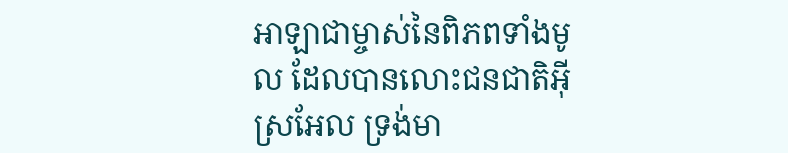អាឡាជាម្ចាស់នៃពិភពទាំងមូល ដែលបានលោះជនជាតិអ៊ីស្រអែល ទ្រង់មា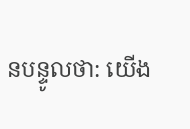នបន្ទូលថា: យើង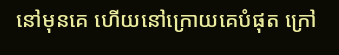នៅមុនគេ ហើយនៅក្រោយគេបំផុត ក្រៅ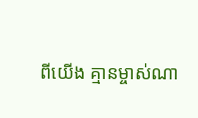ពីយើង គ្មានម្ចាស់ណា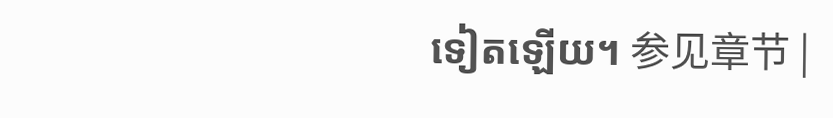ទៀតឡើយ។ 参见章节 |